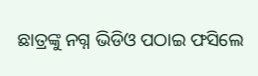ଛାତ୍ରଙ୍କୁ ନଗ୍ନ ଭିଡିଓ ପଠାଇ ଫସିଲେ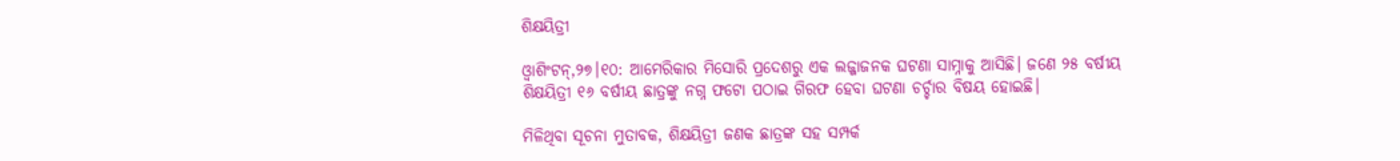ଶିକ୍ଷୟିତ୍ରୀ

ଓ୍ବାଶିଂଟନ୍‌,୨୭।୧୦: ଆମେରିକାର ମିସୋରି ପ୍ରଦେଶରୁ ଏକ ଲଜ୍ଜାଜନକ ଘଟଣା ସାମ୍ନାକୁ ଆସିଛି। ଜଣେ ୨୫ ବର୍ଷୀୟ ଶିକ୍ଷୟିତ୍ରୀ ୧୬ ବର୍ଷୀୟ ଛାତ୍ରଙ୍କୁ ନଗ୍ନ ଫଟୋ ପଠାଇ ଗିରଫ ହେବା ଘଟଣା ଚର୍ଚ୍ଚାର ବିଷୟ ହୋଇଛି।

ମିଳିଥିବା ସୂଚନା ମୁତାବକ, ଶିକ୍ଷୟିତ୍ରୀ ଜଣକ ଛାତ୍ରଙ୍କ ସହ ସମ୍ପର୍କ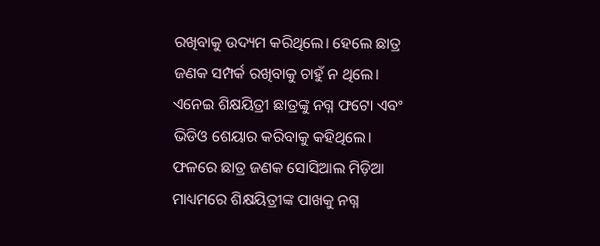ରଖିବାକୁ ଉଦ୍ୟମ କରିଥିଲେ। ହେଲେ ଛାତ୍ର ଜଣକ ସମ୍ପର୍କ ରଖିବାକୁ ଚାହୁଁ ନ ଥିଲେ। ଏନେଇ ଶିକ୍ଷୟିତ୍ରୀ ଛାତ୍ରଙ୍କୁ ନଗ୍ନ ଫଟୋ ଏବଂ ଭିଡିଓ ଶେୟାର କରିବାକୁ କହିଥିଲେ। ଫଳରେ ଛାତ୍ର ଜଣକ ସୋସିଆଲ ମିଡ଼ିଆ ମାଧ୍ୟମରେ ଶିକ୍ଷୟିତ୍ରୀଙ୍କ ପାଖକୁ ନଗ୍ନ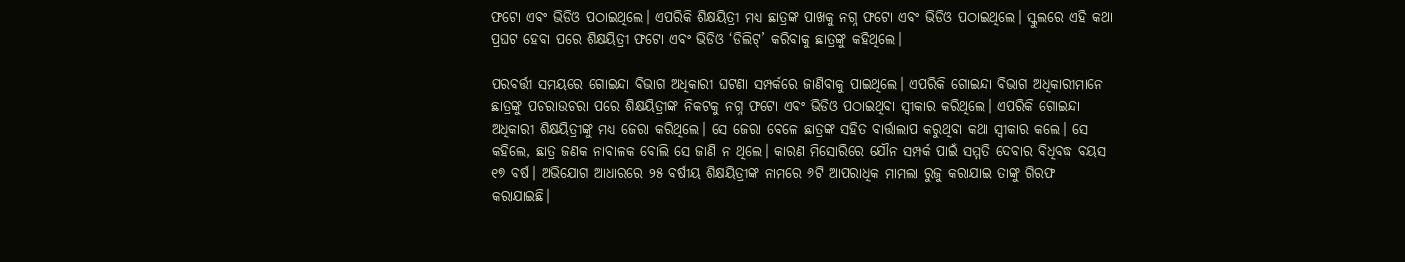ଫଟୋ ଏବଂ ଭିଡିଓ ପଠାଇଥିଲେ। ଏପରିକି ଶିକ୍ଷୟିତ୍ରୀ ମଧ୍ୟ ଛାତ୍ରଙ୍କ ପାଖକୁ ନଗ୍ନ ଫଟୋ ଏବଂ ଭିଡିଓ ପଠାଇଥିଲେ। ସ୍କୁଲରେ ଏହି କଥା ପ୍ରଘଟ ହେବା ପରେ ଶିକ୍ଷୟିତ୍ରୀ ଫଟୋ ଏବଂ ଭିଡିଓ ‘ଡିଲିଟ୍‌’ କରିବାକୁ ଛାତ୍ରଙ୍କୁ କହିଥିଲେ।

ପରବର୍ତ୍ତୀ ସମୟରେ ଗୋଇନ୍ଦା ବିଭାଗ ଅଧିକାରୀ ଘଟଣା ସମ୍ପର୍କରେ ଜାଣିବାକୁ ପାଇଥିଲେ। ଏପରିକି ଗୋଇନ୍ଦା ବିଭାଗ ଅଧିକାରୀମାନେ ଛାତ୍ରଙ୍କୁ ପଚରାଉଚରା ପରେ ଶିକ୍ଷୟିତ୍ରୀଙ୍କ ନିକଟକୁ ନଗ୍ନ ଫଟୋ ଏବଂ ଭିଡିଓ ପଠାଇଥିବା ସ୍ବୀକାର କରିଥିଲେ। ଏପରିକି ଗୋଇନ୍ଦା ଅଧିକାରୀ ଶିକ୍ଷୟିତ୍ରୀଙ୍କୁ ମଧ୍ୟ ଜେରା କରିଥିଲେ। ସେ ଜେରା ବେଳେ ଛାତ୍ରଙ୍କ ସହିତ ବାର୍ତ୍ତାଲାପ କରୁଥିବା କଥା ସ୍ବୀକାର କଲେ। ସେ କହିଲେ, ଛାତ୍ର ଜଣକ ନାବାଳକ ବୋଲି ସେ ଜାଣି ନ ଥିଲେ। କାରଣ ମିସୋରିରେ ଯୌନ ସମ୍ପର୍କ ପାଇଁ ସମ୍ମତି ଦେବାର ବିଧିବଦ୍ଧ ବୟସ ୧୭ ବର୍ଷ। ଅଭିଯୋଗ ଆଧାରରେ ୨୫ ବର୍ଷୀୟ ଶିକ୍ଷୟିତ୍ରୀଙ୍କ ନାମରେ ୬ଟି ଆପରାଧିକ ମାମଲା ରୁଜୁ କରାଯାଇ ତାଙ୍କୁ ଗିରଫ କରାଯାଇଛି।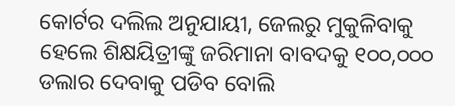କୋର୍ଟର ଦଲିଲ ଅନୁଯାୟୀ, ଜେଲରୁ ମୁକୁଳିବାକୁ ହେଲେ ଶିକ୍ଷୟିତ୍ରୀଙ୍କୁ ଜରିମାନା ବାବଦକୁ ୧୦୦,୦୦୦ ଡଲାର ଦେବାକୁ ପଡିବ ବୋଲି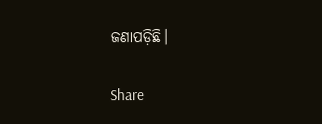ଜଣାପଡ଼ିଛି।

Share